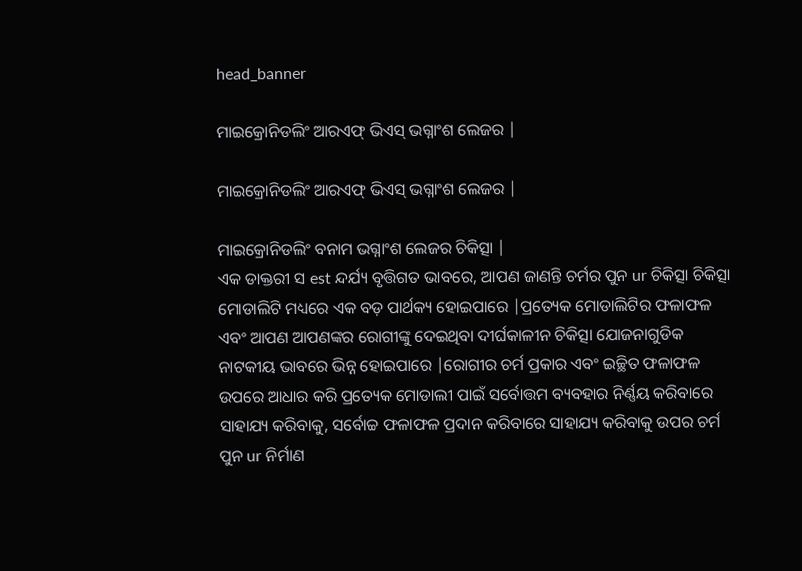head_banner

ମାଇକ୍ରୋନିଡଲିଂ ଆରଏଫ୍ ଭିଏସ୍ ଭଗ୍ନାଂଶ ଲେଜର |

ମାଇକ୍ରୋନିଡଲିଂ ଆରଏଫ୍ ଭିଏସ୍ ଭଗ୍ନାଂଶ ଲେଜର |

ମାଇକ୍ରୋନିଡଲିଂ ବନାମ ଭଗ୍ନାଂଶ ଲେଜର ଚିକିତ୍ସା |
ଏକ ଡାକ୍ତରୀ ସ est ନ୍ଦର୍ଯ୍ୟ ବୃତ୍ତିଗତ ଭାବରେ, ଆପଣ ଜାଣନ୍ତି ଚର୍ମର ପୁନ ur ଚିକିତ୍ସା ଚିକିତ୍ସା ମୋଡାଲିଟି ମଧ୍ୟରେ ଏକ ବଡ଼ ପାର୍ଥକ୍ୟ ହୋଇପାରେ |ପ୍ରତ୍ୟେକ ମୋଡାଲିଟିର ଫଳାଫଳ ଏବଂ ଆପଣ ଆପଣଙ୍କର ରୋଗୀଙ୍କୁ ଦେଇଥିବା ଦୀର୍ଘକାଳୀନ ଚିକିତ୍ସା ଯୋଜନାଗୁଡିକ ନାଟକୀୟ ଭାବରେ ଭିନ୍ନ ହୋଇପାରେ |ରୋଗୀର ଚର୍ମ ପ୍ରକାର ଏବଂ ଇଚ୍ଛିତ ଫଳାଫଳ ଉପରେ ଆଧାର କରି ପ୍ରତ୍ୟେକ ମୋଡାଲୀ ପାଇଁ ସର୍ବୋତ୍ତମ ବ୍ୟବହାର ନିର୍ଣ୍ଣୟ କରିବାରେ ସାହାଯ୍ୟ କରିବାକୁ, ସର୍ବୋଚ୍ଚ ଫଳାଫଳ ପ୍ରଦାନ କରିବାରେ ସାହାଯ୍ୟ କରିବାକୁ ଉପର ଚର୍ମ ପୁନ ur ନିର୍ମାଣ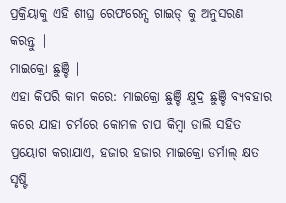ପ୍ରକ୍ରିୟାକୁ ଏହି ଶୀଘ୍ର ରେଫରେନ୍ସ ଗାଇଡ୍ କୁ ଅନୁସରଣ କରନ୍ତୁ |
ମାଇକ୍ରୋ ଛୁଞ୍ଚି |
ଏହା କିପରି କାମ କରେ: ମାଇକ୍ରୋ ଛୁଞ୍ଚି କ୍ଷୁଦ୍ର ଛୁଞ୍ଚି ବ୍ୟବହାର କରେ ଯାହା ଚର୍ମରେ କୋମଳ ଚାପ କିମ୍ବା ଡାଲି ସହିତ ପ୍ରୟୋଗ କରାଯାଏ, ହଜାର ହଜାର ମାଇକ୍ରୋ ଡର୍ମାଲ୍ କ୍ଷତ ସୃଷ୍ଟି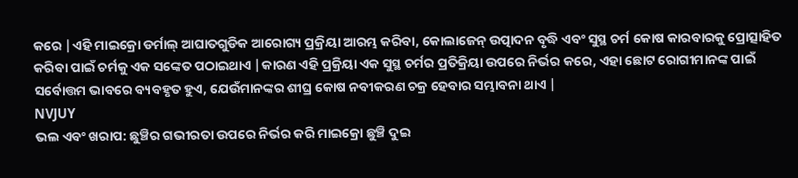କରେ |ଏହି ମାଇକ୍ରୋ ଡର୍ମାଲ୍ ଆଘାତଗୁଡିକ ଆରୋଗ୍ୟ ପ୍ରକ୍ରିୟା ଆରମ୍ଭ କରିବା, କୋଲାଜେନ୍ ଉତ୍ପାଦନ ବୃଦ୍ଧି ଏବଂ ସୁସ୍ଥ ଚର୍ମ କୋଷ କାରବାରକୁ ପ୍ରୋତ୍ସାହିତ କରିବା ପାଇଁ ଚର୍ମକୁ ଏକ ସଙ୍କେତ ପଠାଇଥାଏ |କାରଣ ଏହି ପ୍ରକ୍ରିୟା ଏକ ସୁସ୍ଥ ଚର୍ମର ପ୍ରତିକ୍ରିୟା ଉପରେ ନିର୍ଭର କରେ, ଏହା ଛୋଟ ରୋଗୀମାନଙ୍କ ପାଇଁ ସର୍ବୋତ୍ତମ ଭାବରେ ବ୍ୟବହୃତ ହୁଏ, ଯେଉଁମାନଙ୍କର ଶୀଘ୍ର କୋଷ ନବୀକରଣ ଚକ୍ର ହେବାର ସମ୍ଭାବନା ଥାଏ |
NVJUY
ଭଲ ଏବଂ ଖରାପ: ଛୁଞ୍ଚିର ଗଭୀରତା ଉପରେ ନିର୍ଭର କରି ମାଇକ୍ରୋ ଛୁଞ୍ଚି ଦୁଇ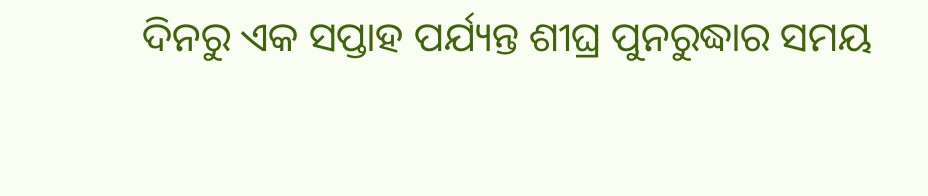ଦିନରୁ ଏକ ସପ୍ତାହ ପର୍ଯ୍ୟନ୍ତ ଶୀଘ୍ର ପୁନରୁଦ୍ଧାର ସମୟ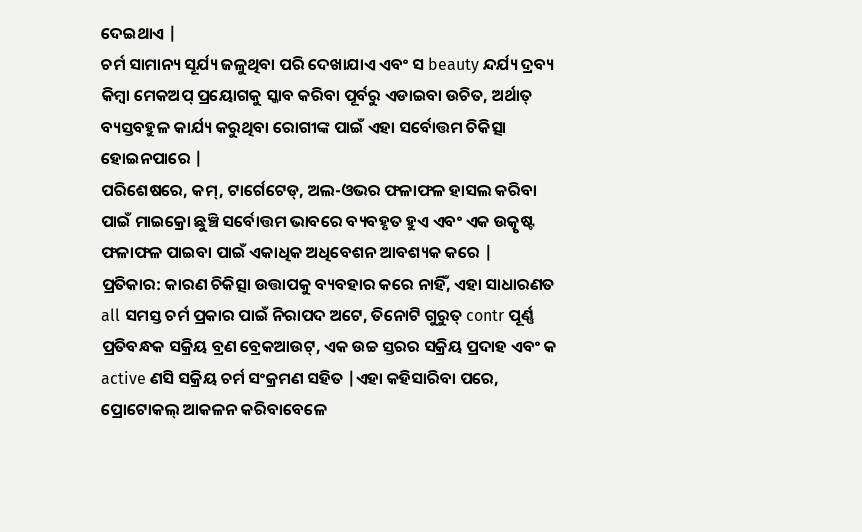ଦେଇଥାଏ |
ଚର୍ମ ସାମାନ୍ୟ ସୂର୍ଯ୍ୟ ଜଳୁଥିବା ପରି ଦେଖାଯାଏ ଏବଂ ସ beauty ନ୍ଦର୍ଯ୍ୟ ଦ୍ରବ୍ୟ କିମ୍ବା ମେକଅପ୍ ପ୍ରୟୋଗକୁ ସ୍କାବ କରିବା ପୂର୍ବରୁ ଏଡାଇବା ଉଚିତ, ଅର୍ଥାତ୍ ବ୍ୟସ୍ତବହୁଳ କାର୍ଯ୍ୟ କରୁଥିବା ରୋଗୀଙ୍କ ପାଇଁ ଏହା ସର୍ବୋତ୍ତମ ଚିକିତ୍ସା ହୋଇନପାରେ |
ପରିଶେଷରେ, କମ୍, ଟାର୍ଗେଟେଡ୍, ଅଲ-ଓଭର ଫଳାଫଳ ହାସଲ କରିବା ପାଇଁ ମାଇକ୍ରୋ ଛୁଞ୍ଚି ସର୍ବୋତ୍ତମ ଭାବରେ ବ୍ୟବହୃତ ହୁଏ ଏବଂ ଏକ ଉତ୍କୃଷ୍ଟ ଫଳାଫଳ ପାଇବା ପାଇଁ ଏକାଧିକ ଅଧିବେଶନ ଆବଶ୍ୟକ କରେ |
ପ୍ରତିକାର: କାରଣ ଚିକିତ୍ସା ଉତ୍ତାପକୁ ବ୍ୟବହାର କରେ ନାହିଁ, ଏହା ସାଧାରଣତ all ସମସ୍ତ ଚର୍ମ ପ୍ରକାର ପାଇଁ ନିରାପଦ ଅଟେ, ତିନୋଟି ଗୁରୁତ୍ contr ପୂର୍ଣ୍ଣ ପ୍ରତିବନ୍ଧକ ସକ୍ରିୟ ବ୍ରଣ ବ୍ରେକଆଉଟ୍, ଏକ ଉଚ୍ଚ ସ୍ତରର ସକ୍ରିୟ ପ୍ରଦାହ ଏବଂ କ active ଣସି ସକ୍ରିୟ ଚର୍ମ ସଂକ୍ରମଣ ସହିତ |ଏହା କହିସାରିବା ପରେ, ପ୍ରୋଟୋକଲ୍ ଆକଳନ କରିବାବେଳେ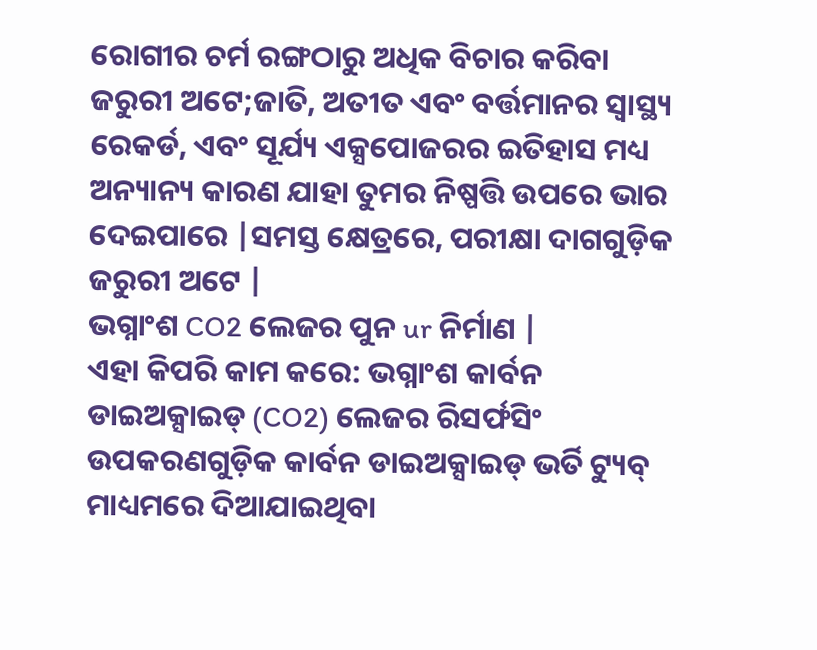ରୋଗୀର ଚର୍ମ ରଙ୍ଗଠାରୁ ଅଧିକ ବିଚାର କରିବା ଜରୁରୀ ଅଟେ;ଜାତି, ଅତୀତ ଏବଂ ବର୍ତ୍ତମାନର ସ୍ୱାସ୍ଥ୍ୟ ରେକର୍ଡ, ଏବଂ ସୂର୍ଯ୍ୟ ଏକ୍ସପୋଜରର ଇତିହାସ ମଧ୍ୟ ଅନ୍ୟାନ୍ୟ କାରଣ ଯାହା ତୁମର ନିଷ୍ପତ୍ତି ଉପରେ ଭାର ଦେଇପାରେ |ସମସ୍ତ କ୍ଷେତ୍ରରେ, ପରୀକ୍ଷା ଦାଗଗୁଡ଼ିକ ଜରୁରୀ ଅଟେ |
ଭଗ୍ନାଂଶ CO2 ଲେଜର ପୁନ ur ନିର୍ମାଣ |
ଏହା କିପରି କାମ କରେ: ଭଗ୍ନାଂଶ କାର୍ବନ ଡାଇଅକ୍ସାଇଡ୍ (CO2) ଲେଜର ରିସର୍ଫସିଂ ଉପକରଣଗୁଡ଼ିକ କାର୍ବନ ଡାଇଅକ୍ସାଇଡ୍ ଭର୍ତି ଟ୍ୟୁବ୍ ମାଧ୍ୟମରେ ଦିଆଯାଇଥିବା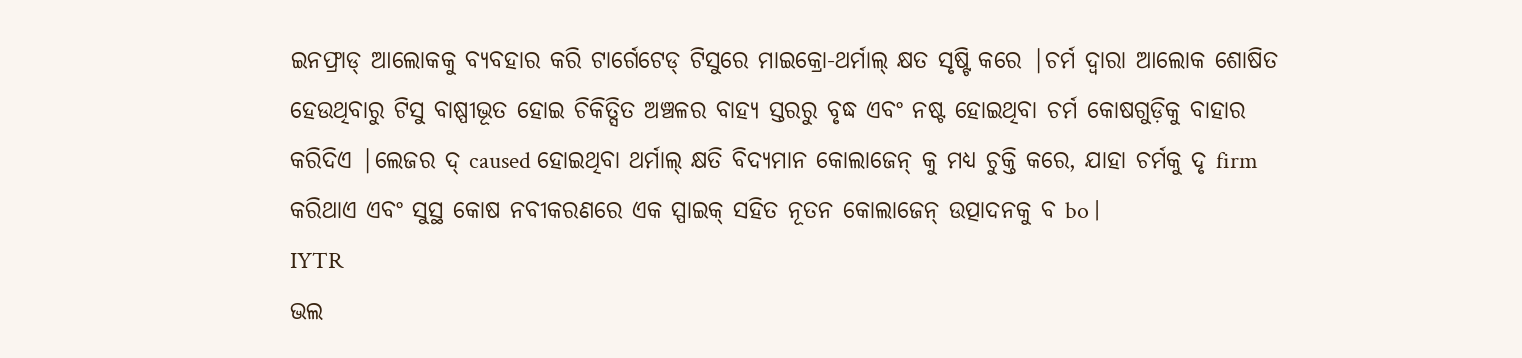ଇନଫ୍ରାଡ୍ ଆଲୋକକୁ ବ୍ୟବହାର କରି ଟାର୍ଗେଟେଡ୍ ଟିସୁରେ ମାଇକ୍ରୋ-ଥର୍ମାଲ୍ କ୍ଷତ ସୃଷ୍ଟି କରେ |ଚର୍ମ ଦ୍ୱାରା ଆଲୋକ ଶୋଷିତ ହେଉଥିବାରୁ ଟିସୁ ବାଷ୍ପୀଭୂତ ହୋଇ ଚିକିତ୍ସିତ ଅଞ୍ଚଳର ବାହ୍ୟ ସ୍ତରରୁ ବୃଦ୍ଧ ଏବଂ ନଷ୍ଟ ହୋଇଥିବା ଚର୍ମ କୋଷଗୁଡ଼ିକୁ ବାହାର କରିଦିଏ |ଲେଜର ଦ୍ caused ହୋଇଥିବା ଥର୍ମାଲ୍ କ୍ଷତି ବିଦ୍ୟମାନ କୋଲାଜେନ୍ କୁ ମଧ୍ୟ ଚୁକ୍ତି କରେ, ଯାହା ଚର୍ମକୁ ଦୃ firm କରିଥାଏ ଏବଂ ସୁସ୍ଥ କୋଷ ନବୀକରଣରେ ଏକ ସ୍ପାଇକ୍ ସହିତ ନୂତନ କୋଲାଜେନ୍ ଉତ୍ପାଦନକୁ ବ bo |
IYTR
ଭଲ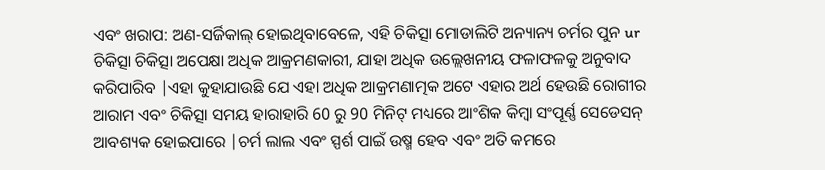ଏବଂ ଖରାପ: ଅଣ-ସର୍ଜିକାଲ୍ ହୋଇଥିବାବେଳେ, ଏହି ଚିକିତ୍ସା ମୋଡାଲିଟି ଅନ୍ୟାନ୍ୟ ଚର୍ମର ପୁନ ur ଚିକିତ୍ସା ଚିକିତ୍ସା ଅପେକ୍ଷା ଅଧିକ ଆକ୍ରମଣକାରୀ, ଯାହା ଅଧିକ ଉଲ୍ଲେଖନୀୟ ଫଳାଫଳକୁ ଅନୁବାଦ କରିପାରିବ |ଏହା କୁହାଯାଉଛି ଯେ ଏହା ଅଧିକ ଆକ୍ରମଣାତ୍ମକ ଅଟେ ଏହାର ଅର୍ଥ ହେଉଛି ରୋଗୀର ଆରାମ ଏବଂ ଚିକିତ୍ସା ସମୟ ହାରାହାରି 60 ରୁ 90 ମିନିଟ୍ ମଧ୍ୟରେ ଆଂଶିକ କିମ୍ବା ସଂପୂର୍ଣ୍ଣ ସେଡେସନ୍ ଆବଶ୍ୟକ ହୋଇପାରେ |ଚର୍ମ ଲାଲ ଏବଂ ସ୍ପର୍ଶ ପାଇଁ ଉଷ୍ମ ହେବ ଏବଂ ଅତି କମରେ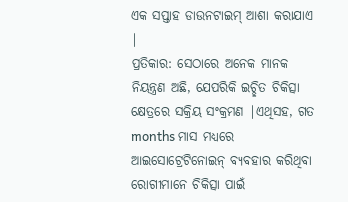ଏକ ସପ୍ତାହ ଡାଉନଟାଇମ୍ ଆଶା କରାଯାଏ |
ପ୍ରତିକାର: ସେଠାରେ ଅନେକ ମାନକ ନିୟନ୍ତ୍ରଣ ଅଛି, ଯେପରିକି ଇଚ୍ଛିତ ଚିକିତ୍ସା କ୍ଷେତ୍ରରେ ସକ୍ରିୟ ସଂକ୍ରମଣ |ଏଥିସହ, ଗତ months ମାସ ମଧ୍ୟରେ ଆଇସୋଟ୍ରେଟିନୋଇନ୍ ବ୍ୟବହାର କରିଥିବା ରୋଗୀମାନେ ଚିକିତ୍ସା ପାଇଁ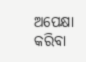ଅପେକ୍ଷା କରିବା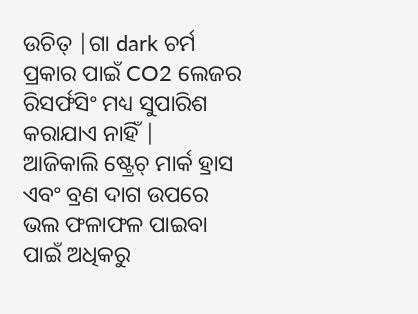ଉଚିତ୍ |ଗା dark ଚର୍ମ ପ୍ରକାର ପାଇଁ CO2 ଲେଜର ରିସର୍ଫସିଂ ମଧ୍ୟ ସୁପାରିଶ କରାଯାଏ ନାହିଁ |
ଆଜିକାଲି ଷ୍ଟ୍ରେଚ୍ ମାର୍କ ହ୍ରାସ ଏବଂ ବ୍ରଣ ଦାଗ ଉପରେ ଭଲ ଫଳାଫଳ ପାଇବା ପାଇଁ ଅଧିକରୁ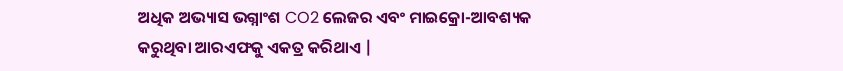ଅଧିକ ଅଭ୍ୟାସ ଭଗ୍ନାଂଶ CO2 ଲେଜର ଏବଂ ମାଇକ୍ରୋ-ଆବଶ୍ୟକ କରୁଥିବା ଆରଏଫକୁ ଏକତ୍ର କରିଥାଏ |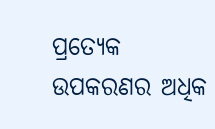ପ୍ରତ୍ୟେକ ଉପକରଣର ଅଧିକ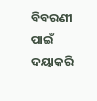ବିବରଣୀ ପାଇଁ ଦୟାକରି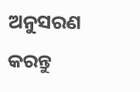ଅନୁସରଣ କରନ୍ତୁ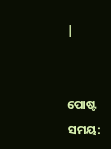|


ପୋଷ୍ଟ ସମୟ: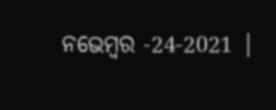ନଭେମ୍ବର -24-2021 |